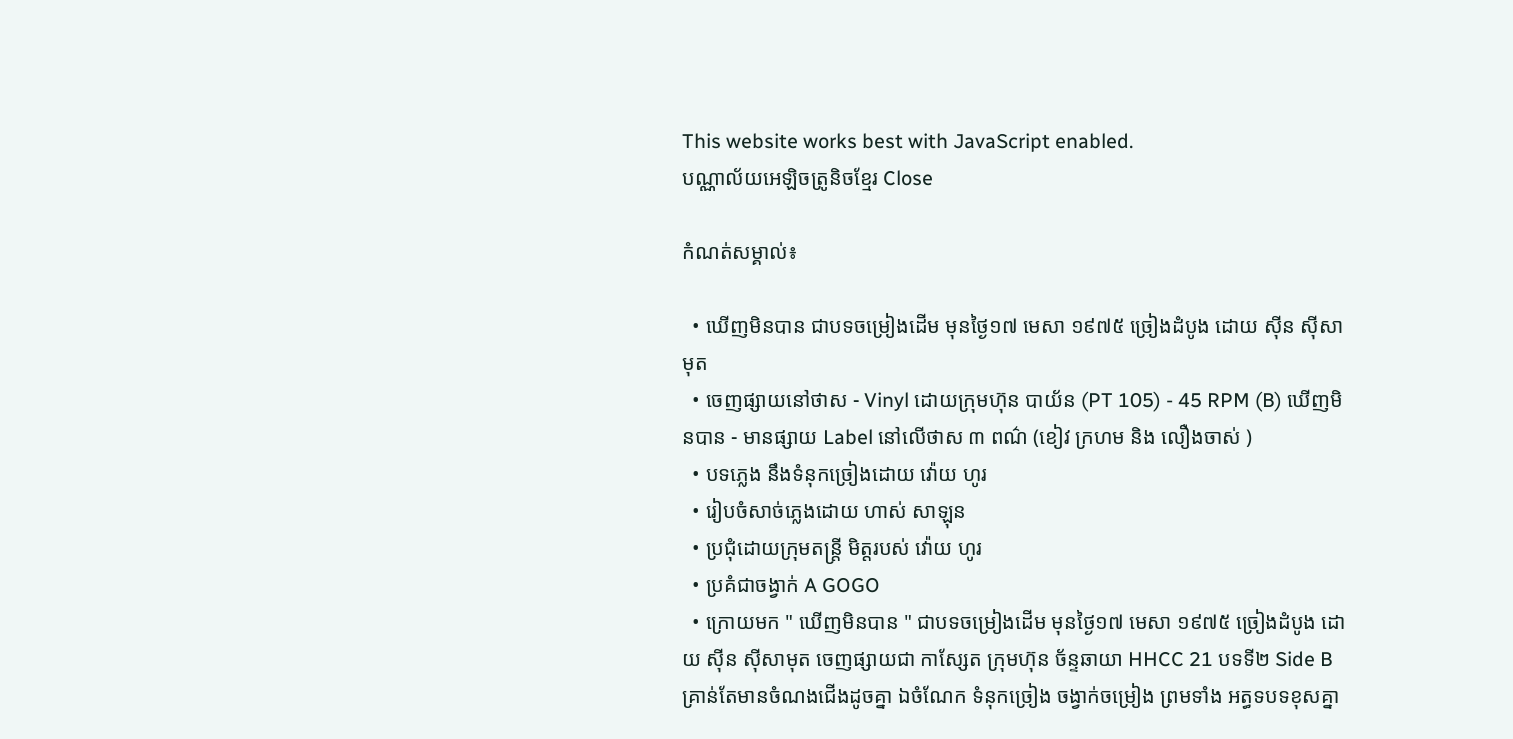This website works best with JavaScript enabled.
បណ្ណាល័យអេឡិចត្រូនិចខ្មែរ Close

កំណត់សម្គាល់៖

  • ឃើញមិនបាន ជាបទចម្រៀងដើម មុនថ្ងៃ១៧ មេសា ១៩៧៥ ច្រៀងដំបូង ដោយ ស៊ីន ស៊ីសាមុត
  • ចេញផ្សាយនៅថាស - Vinyl ដោយក្រុមហ៊ុន បាយ័ន (PT 105) - 45 RPM (B) ឃើញមិនបាន - មានផ្សាយ Label នៅលើថាស ៣ ពណ៌ (ខៀវ ក្រហម និង លឿងចាស់ )
  • បទភ្លេង នឹងទំនុកច្រៀងដោយ វ៉ោយ ហូរ
  • រៀបចំសាច់ភ្លេងដោយ ហាស់ សាឡុន
  • ប្រជុំដោយក្រុមតន្រ្តី មិត្តរបស់ វ៉ោយ ហូរ
  • ប្រគំជាចង្វាក់ A GOGO
  • ក្រោយមក " ឃើញមិនបាន " ជាបទចម្រៀងដើម មុនថ្ងៃ១៧ មេសា ១៩៧៥ ច្រៀងដំបូង ដោយ ស៊ីន ស៊ីសាមុត ចេញផ្សាយជា កាសែ្សត ក្រុមហ៊ុន ច័ន្ទឆាយា HHCC 21 បទទី២ Side B គ្រាន់តែមានចំណងជើងដូចគ្នា ឯចំណែក ទំនុកច្រៀង ចង្វាក់ចម្រៀង ព្រមទាំង អត្ធទបទខុសគ្នា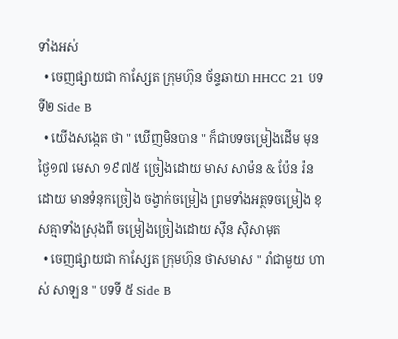ទាំងអស់
  • ចេញផ្សាយជា កាសែ្សត ក្រុមហ៊ុន ច័ន្ទឆាយា HHCC 21 បទទី២ Side B
  • យើងសង្កេត ថា " ឃើញមិនបាន " ក៏ជាបទចម្រៀងដើម មុនថ្ងៃ១៧ មេសា ១៩៧៥ ច្រៀងដោយ មាស សាម៉ន & ប៉ែន រ៉ន ដោយ មានទំនុកច្រៀង ចង្វាក់ចម្រៀង ព្រមទាំងអត្ថទចម្រៀង ខុសគ្មាទាំងស្រុងពី ចម្រៀងច្រៀងដោយ ស៊ីន ស៊ិសាមុត
  • ចេញផ្សាយជា កាសែ្សត ក្រុមហ៊ុន ថាសមាស " រាំជាមួយ ហាស់ សាឡន " បទទី ៥ Side B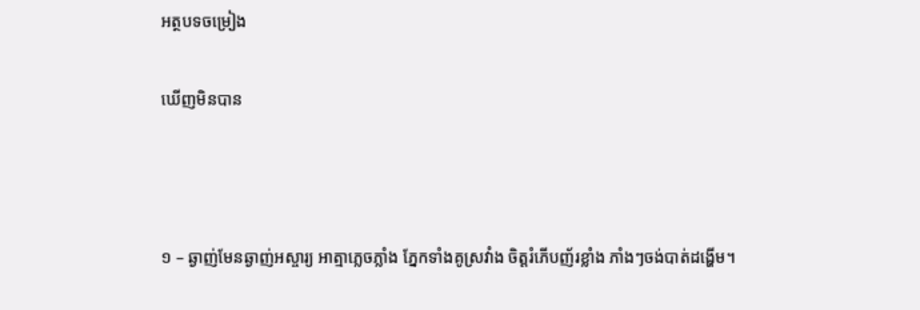អត្ថបទចម្រៀង

ឃើញមិនបាន



១ – ឆ្ងាញ់មែនឆ្ងាញ់អស្ចារ្យ អាត្មាភ្លេចភ្លាំង ភ្នែកទាំងគូស្រវាំង ចិត្តរំភើបញ័រខ្លាំង ភាំងៗចង់បាត់ដង្ហើម។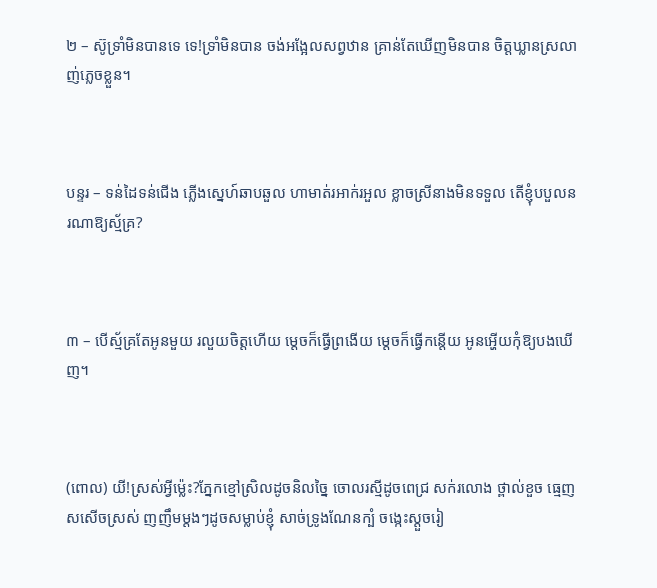២ – ស៊ូទ្រាំមិនបានទេ ទេ!ទ្រាំមិនបាន ចង់អង្អែលសព្វឋាន គ្រាន់តែឃើញមិនបាន ចិត្តឃ្លានស្រលាញ់ភ្លេចខ្លួន។



បន្ទរ – ទន់ដៃទន់ជើង ភ្លើងស្នេហ៍ឆាបឆួល ហាមាត់រអាក់រអួល ខ្លាចស្រីនាងមិនទទួល តើខ្ញុំបបួលនរណាឱ្យស្ម័គ្រ?



៣ – បើស្ម័គ្រតែអូនមួយ រលួយចិត្តហើយ ម្តេចក៏ធ្វើព្រងើយ ម្តេចក៏ធ្វើកន្តើយ អូនអ្ហើយកុំឱ្យបងឃើញ។



(ពោល) យី!ស្រស់អ្វីម៉្លេះ?ភ្នែកខ្មៅស្រិលដូចនិលច្នៃ ចោលរស្មីដូចពេជ្រ សក់រលោង ថ្ពាល់ខួច ធ្មេញសសើចស្រស់ ញញឹមម្ដងៗដូចសម្លាប់ខ្ញុំ សាច់ទ្រូងណែនក្បំ ចង្កេះស្ដួចរៀ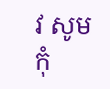វ សូមកុំ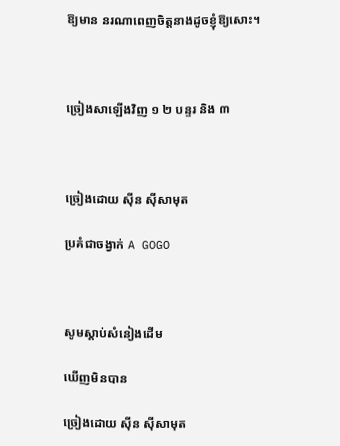ឱ្យមាន នរណាពេញចិត្តនាងដូចខ្ញុំឱ្យសោះ។



ច្រៀងសាឡើងវិញ ១ ២ បន្ទរ និង ៣



ច្រៀងដោយ ស៊ីន ស៊ីសាមុត

ប្រគំជាចង្វាក់ A GOGO



សូមស្ដាប់សំនៀងដើម

ឃើញមិនបាន

ច្រៀងដោយ ស៊ីន ស៊ីសាមុត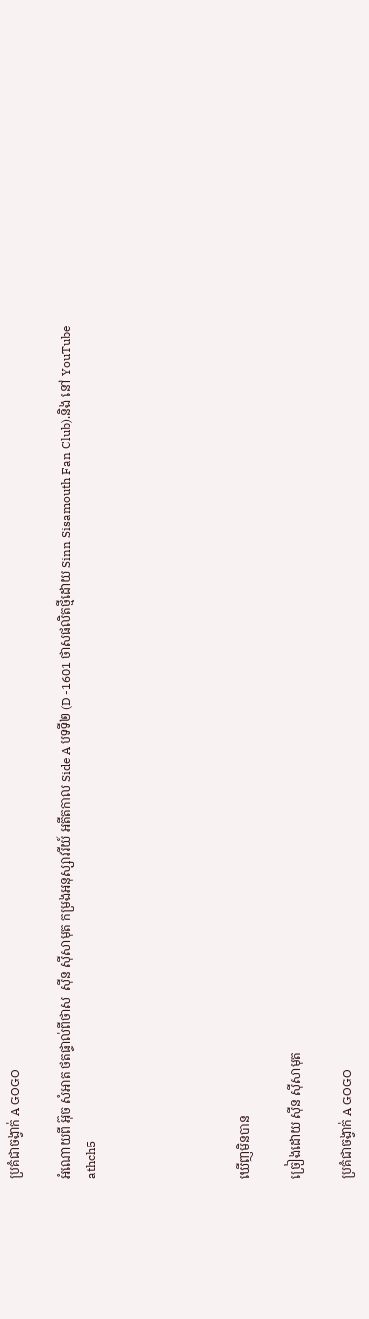ប្រគំជាចង្វាក់ A GOGO

អំណោយពី អ៊ុច សំអាត ថតផ្ទាល់ពីថាស  ស៊ីន ស៊ីសាមុត កម្រងអនុស្សាវរីយ៍ អតីតកាល Side A បទទី២ (D -1601 ថាសផលិតថ្មីដោយ Sinn Sisamouth Fan Club).និង នៅ YouTube  athch5





ឃើញមិនបាន

ច្រៀងដោយ ស៊ីន ស៊ីសាមុត

ប្រគំជាចង្វាក់ A GOGO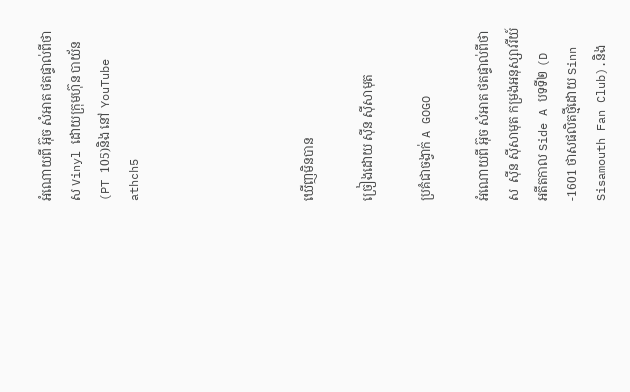អំណោយពី អ៊ុច សំអាត ថតផ្ទាល់ពីថាស Vinyl ដោយក្រុមហ៊ុន បាយ័ន (PT 105)និង នៅ YouTube  athch5





ឃើញមិនបាន

ច្រៀងដោយ ស៊ីន ស៊ីសាមុត

ប្រគំជាចង្វាក់ A GOGO

អំណោយពី អ៊ុច សំអាត ថតផ្ទាល់ពីថាស  ស៊ីន ស៊ីសាមុត កម្រងអនុស្សាវរីយ៍ អតីតកាល Side A បទទី២ (D -1601 ថាសផលិតថ្មីដោយ Sinn Sisamouth Fan Club).និង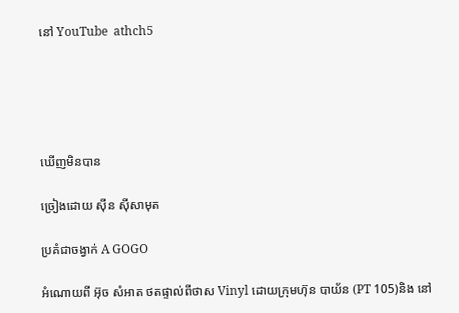នៅ YouTube  athch5





ឃើញមិនបាន

ច្រៀងដោយ ស៊ីន ស៊ីសាមុត

ប្រគំជាចង្វាក់ A GOGO

អំណោយពី អ៊ុច សំអាត ថតផ្ទាល់ពីថាស Vinyl ដោយក្រុមហ៊ុន បាយ័ន (PT 105)និង នៅ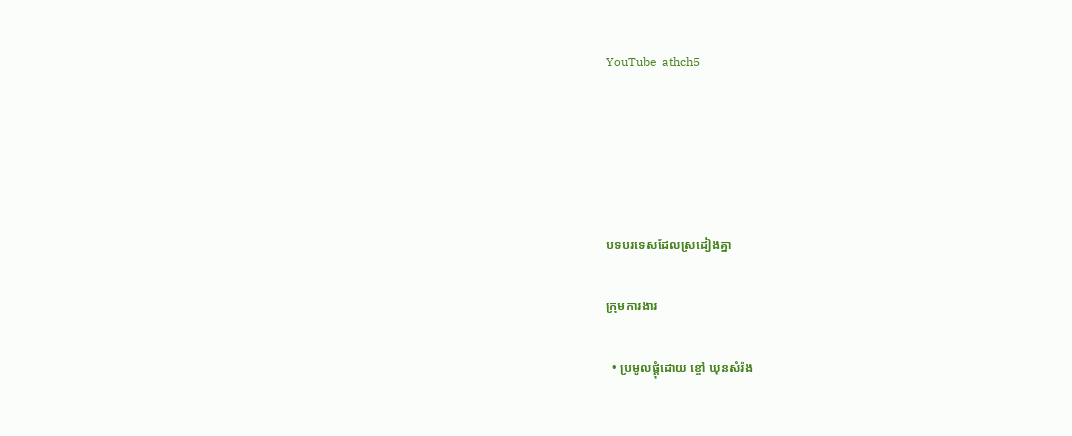YouTube  athch5





បទបរទេសដែលស្រដៀងគ្នា

ក្រុមការងារ

  • ប្រមូលផ្ដុំដោយ ខ្ចៅ ឃុនសំរ៉ង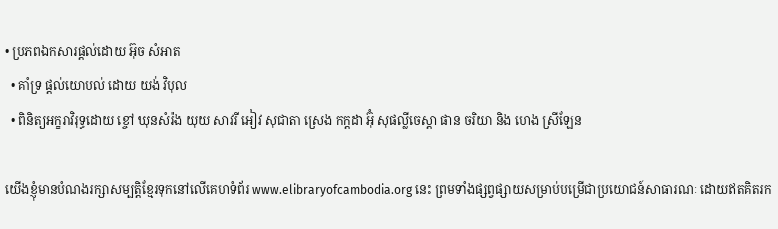• ប្រភពឯកសារផ្ដល់ដោយ អ៊ុច សំអាត
  • គាំទ្រ ផ្ដល់យោបល់ ដោយ យង់ វិបុល
  • ពិនិត្យអក្ខរាវិរុទ្ធដោយ ខ្ចៅ ឃុនសំរ៉ង យុយ សាវរី អៀវ សុជាតា ស្រេង កក្ដដា អ៊ុំ សុផល្លីចេស្តា ផាន ចរិយា និង ហេង ស្រីឡែន

យើងខ្ញុំមានបំណងរក្សាសម្បត្តិខ្មែរទុកនៅលើគេហទំព័រ www.elibraryofcambodia.org នេះ ព្រមទាំងផ្សព្វផ្សាយសម្រាប់បម្រើជាប្រយោជន៍សាធារណៈ ដោយឥតគិតរក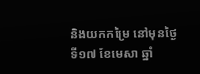និងយកកម្រៃ នៅមុនថ្ងៃទី១៧ ខែមេសា ឆ្នាំ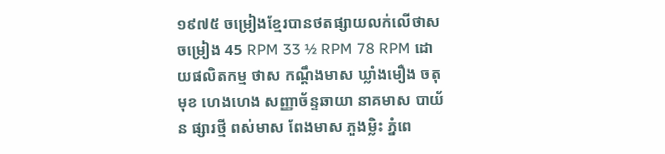១៩៧៥ ចម្រៀងខ្មែរបានថតផ្សាយលក់លើថាសចម្រៀង 45 RPM 33 ½ RPM 78 RPM ដោយផលិតកម្ម ថាស កណ្ដឹងមាស ឃ្លាំងមឿង ចតុមុខ ហេងហេង សញ្ញាច័ន្ទឆាយា នាគមាស បាយ័ន ផ្សារថ្មី ពស់មាស ពែងមាស ភួងម្លិះ ភ្នំពេ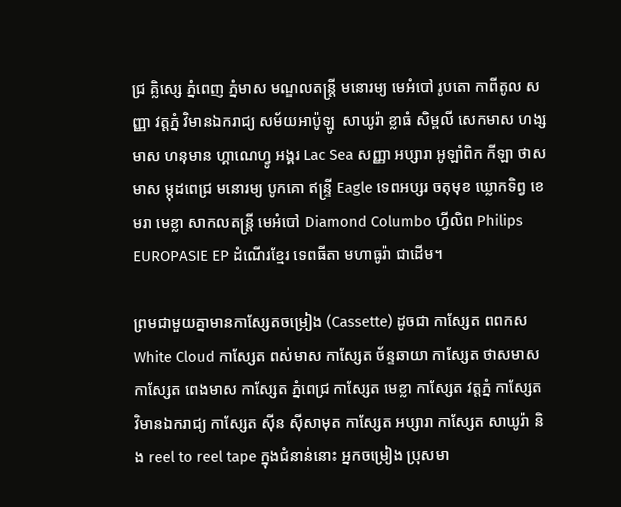ជ្រ គ្លិស្សេ ភ្នំពេញ ភ្នំមាស មណ្ឌលតន្រ្តី មនោរម្យ មេអំបៅ រូបតោ កាពីតូល សញ្ញា វត្តភ្នំ វិមានឯករាជ្យ សម័យអាប៉ូឡូ  សាឃូរ៉ា ខ្លាធំ សិម្ពលី សេកមាស ហង្សមាស ហនុមាន ហ្គាណេហ្វូ អង្គរ Lac Sea សញ្ញា អប្សារា អូឡាំពិក កីឡា ថាសមាស ម្កុដពេជ្រ មនោរម្យ បូកគោ ឥន្ទ្រី Eagle ទេពអប្សរ ចតុមុខ ឃ្លោកទិព្វ ខេមរា មេខ្លា សាកលតន្ត្រី មេអំបៅ Diamond Columbo ហ្វីលិព Philips EUROPASIE EP ដំណើរខ្មែរ ទេពធីតា មហាធូរ៉ា ជាដើម។

ព្រមជាមួយគ្នាមានកាសែ្សតចម្រៀង (Cassette) ដូចជា កាស្សែត ពពកស White Cloud កាស្សែត ពស់មាស កាស្សែត ច័ន្ទឆាយា កាស្សែត ថាសមាស កាស្សែត ពេងមាស កាស្សែត ភ្នំពេជ្រ កាស្សែត មេខ្លា កាស្សែត វត្តភ្នំ កាស្សែត វិមានឯករាជ្យ កាស្សែត ស៊ីន ស៊ីសាមុត កាស្សែត អប្សារា កាស្សែត សាឃូរ៉ា និង reel to reel tape ក្នុងជំនាន់នោះ អ្នកចម្រៀង ប្រុសមា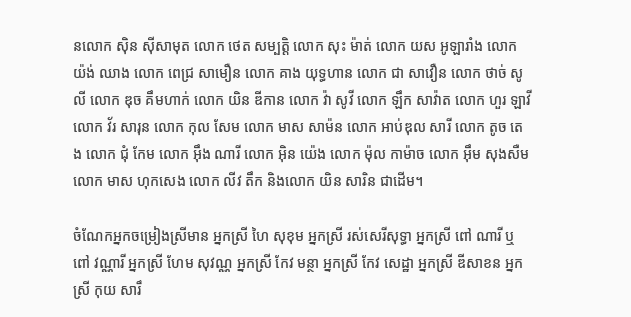នលោក ស៊ិន ស៊ីសាមុត លោក ថេត សម្បត្តិ លោក សុះ ម៉ាត់ លោក យស អូឡារាំង លោក យ៉ង់ ឈាង លោក ពេជ្រ សាមឿន លោក គាង យុទ្ធហាន លោក ជា សាវឿន លោក ថាច់ សូលី លោក ឌុច គឹមហាក់ លោក យិន ឌីកាន លោក វ៉ា សូវី លោក ឡឹក សាវ៉ាត លោក ហួរ ឡាវី លោក វ័រ សារុន លោក កុល សែម លោក មាស សាម៉ន លោក អាប់ឌុល សារី លោក តូច តេង លោក ជុំ កែម លោក អ៊ឹង ណារី លោក អ៊ិន យ៉េង លោក ម៉ុល កាម៉ាច លោក អ៊ឹម សុងសឺម លោក មាស ហុកសេង លោក លីវ តឹក និងលោក យិន សារិន ជាដើម។

ចំណែកអ្នកចម្រៀងស្រីមាន អ្នកស្រី ហៃ សុខុម អ្នកស្រី រស់សេរីសុទ្ធា អ្នកស្រី ពៅ ណារី ឬ ពៅ វណ្ណារី អ្នកស្រី ហែម សុវណ្ណ អ្នកស្រី កែវ មន្ថា អ្នកស្រី កែវ សេដ្ឋា អ្នកស្រី ឌីសាខន អ្នកស្រី កុយ សារឹ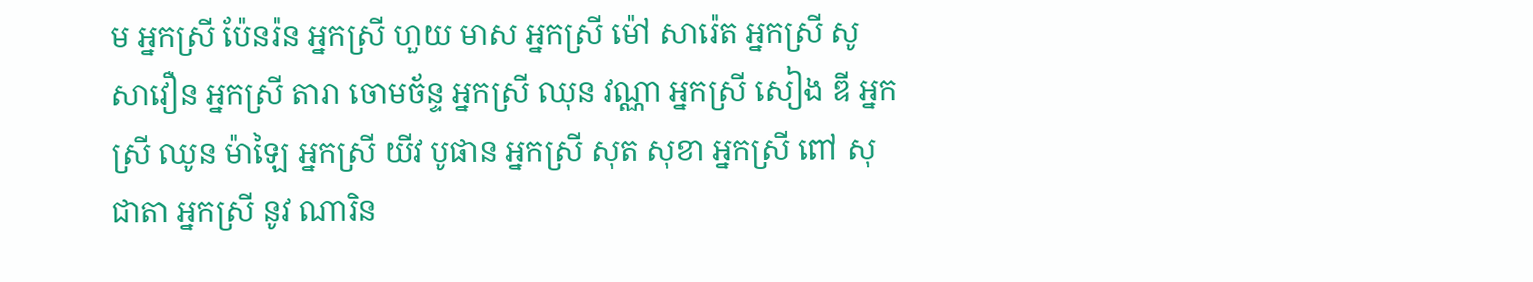ម អ្នកស្រី ប៉ែនរ៉ន អ្នកស្រី ហួយ មាស អ្នកស្រី ម៉ៅ សារ៉េត អ្នកស្រី សូ សាវឿន អ្នកស្រី តារា ចោមច័ន្ទ អ្នកស្រី ឈុន វណ្ណា អ្នកស្រី សៀង ឌី អ្នកស្រី ឈូន ម៉ាឡៃ អ្នកស្រី យីវ បូផាន អ្នកស្រី សុត សុខា អ្នកស្រី ពៅ សុជាតា អ្នកស្រី នូវ ណារិន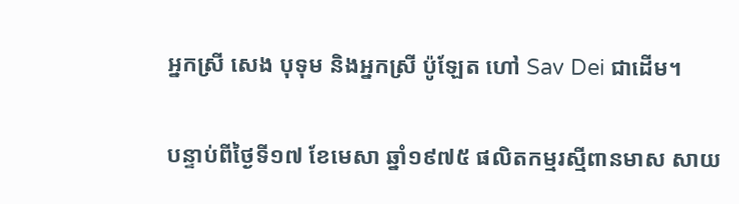អ្នកស្រី សេង បុទុម និងអ្នកស្រី ប៉ូឡែត ហៅ Sav Dei ជាដើម។

បន្ទាប់ពីថ្ងៃទី១៧ ខែមេសា ឆ្នាំ១៩៧៥ ផលិតកម្មរស្មីពានមាស សាយ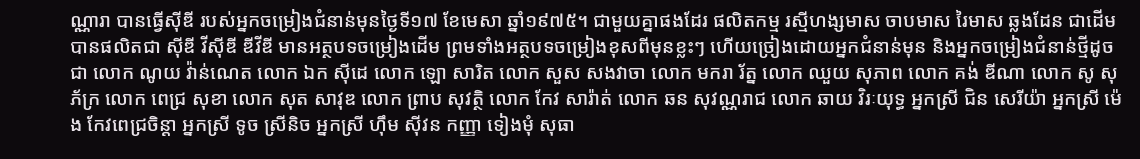ណ្ណារា បានធ្វើស៊ីឌី របស់អ្នកចម្រៀងជំនាន់មុនថ្ងៃទី១៧ ខែមេសា ឆ្នាំ១៩៧៥។ ជាមួយគ្នាផងដែរ ផលិតកម្ម រស្មីហង្សមាស ចាបមាស រៃមាស ឆ្លងដែន ជាដើមបានផលិតជា ស៊ីឌី វីស៊ីឌី ឌីវីឌី មានអត្ថបទចម្រៀងដើម ព្រមទាំងអត្ថបទចម្រៀងខុសពីមុនខ្លះៗ ហើយច្រៀងដោយអ្នកជំនាន់មុន និងអ្នកចម្រៀងជំនាន់ថ្មីដូចជា លោក ណូយ វ៉ាន់ណេត លោក ឯក ស៊ីដេ លោក ឡោ សារិត លោក សួស សងវាចា លោក មករា រ័ត្ន លោក ឈួយ សុភាព លោក គង់ ឌីណា លោក សូ សុភ័ក្រ លោក ពេជ្រ សុខា លោក សុត សាវុឌ លោក ព្រាប សុវត្ថិ លោក កែវ សារ៉ាត់ លោក ឆន សុវណ្ណរាជ លោក ឆាយ វិរៈយុទ្ធ អ្នកស្រី ជិន សេរីយ៉ា អ្នកស្រី ម៉េង កែវពេជ្រចិន្តា អ្នកស្រី ទូច ស្រីនិច អ្នកស្រី ហ៊ឹម ស៊ីវន កញ្ញា ទៀងមុំ សុធា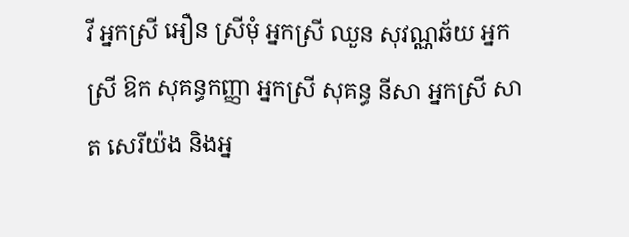វី អ្នកស្រី អឿន ស្រីមុំ អ្នកស្រី ឈួន សុវណ្ណឆ័យ អ្នកស្រី ឱក សុគន្ធកញ្ញា អ្នកស្រី សុគន្ធ នីសា អ្នកស្រី សាត សេរីយ៉ង និងអ្ន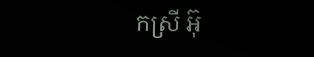កស្រី អ៊ុ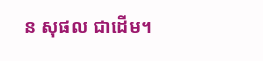ន សុផល ជាដើម។